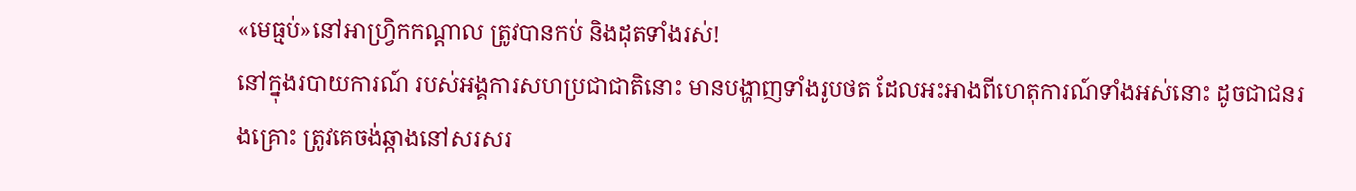«មេធ្មប់»នៅអាហ្វ្រិកកណ្ដាល ត្រូវបានកប់ និងដុតទាំងរស់!
នៅក្នុងរបាយការណ៍ របស់អង្គការសហប្រជាជាតិនោះ មានបង្ហាញទាំងរូបថត ដែលអះអាងពីហេតុការណ៍ទាំងអស់នោះ ដូចជាជនរងគ្រោះ ត្រូវគេចង់ឆ្កាងនៅសរសរ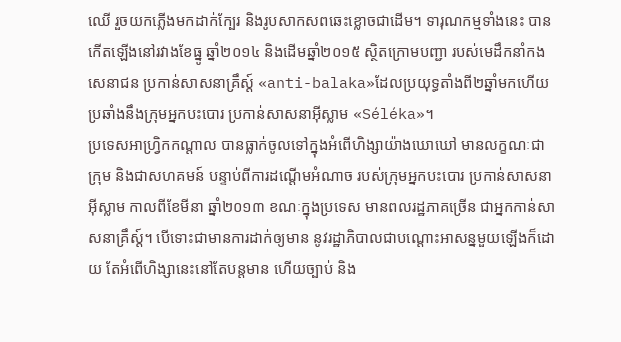ឈើ រួចយកភ្លើងមកដាក់ក្បែរ និងរូបសាកសពឆេះខ្លោចជាដើម។ ទារុណកម្មទាំងនេះ បានកើតឡើងនៅរវាងខែធ្នូ ឆ្នាំ២០១៤ និងដើមឆ្នាំ២០១៥ ស្ថិតក្រោមបញ្ជា របស់មេដឹកនាំកងសេនាជន ប្រកាន់សាសនាគ្រឹស្ដ៍ «anti-balaka»ដែលប្រយុទ្ធតាំងពី២ឆ្នាំមកហើយ ប្រឆាំងនឹងក្រុមអ្នកបះបោរ ប្រកាន់សាសនាអ៊ីស្លាម «Séléka»។
ប្រទេសអាហ្វ្រិកកណ្ដាល បានធ្លាក់ចូលទៅក្នុងអំពើហិង្សាយ៉ាងឃោឃៅ មានលក្ខណៈជាក្រុម និងជាសហគមន៍ បន្ទាប់ពីការដណ្ដើមអំណាច របស់ក្រុមអ្នកបះបោរ ប្រកាន់សាសនាអ៊ីស្លាម កាលពីខែមីនា ឆ្នាំ២០១៣ ខណៈក្នុងប្រទេស មានពលរដ្ឋភាគច្រើន ជាអ្នកកាន់សាសនាគ្រឹស្ដ៍។ បើទោះជាមានការដាក់ឲ្យមាន នូវរដ្ឋាភិបាលជាបណ្ដោះអាសន្នមួយឡើងក៏ដោយ តែអំពើហិង្សានេះនៅតែបន្តមាន ហើយច្បាប់ និង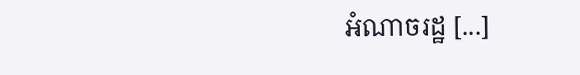អំណាចរដ្ឋ [...]